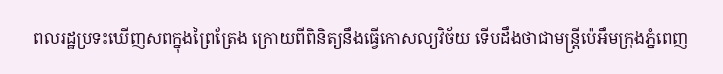ពលរដ្ឋប្រទះឃើញសពក្នុងព្រៃត្រែង ក្រោយពីពិនិត្យនឹងធ្វើកោសល្យវិច័យ ទើបដឹងថាជាមន្ត្រីប៉េអឹមក្រុងភ្នំពេញ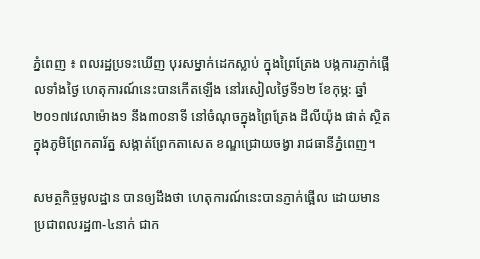ភ្នំពេញ ៖ ពលរដ្ឋប្រទះឃើញ បុរសម្នាក់ដេកស្លាប់ ក្នុងព្រៃត្រែង បង្កការភ្ញាក់ផ្អើលទាំងថ្ងៃ ហេតុការណ៍នេះបានកើតឡើង នៅរសៀលថ្ងៃទី១២ ខែកុម្ភ: ឆ្នាំ២០១៧វេលាម៉ោង១ នឹង៣០នាទី នៅចំណុចក្នុងព្រៃត្រែង ដីលីយ៉ុង ផាត់ ស្ថិតក្នុងភូមិព្រែកតារ័ត្ន សង្កាត់ព្រែកតាសេត ខណ្ឌជ្រោយចង្វា រាជធានីភ្នំពេញ។

សមត្ថកិច្ចមូលដ្ឋាន បានឲ្យដឹងថា ហេតុការណ៍នេះបានភ្ញាក់ផ្អើល ដោយមានប្រជាពលរដ្ឋ៣-៤នាក់ ជាក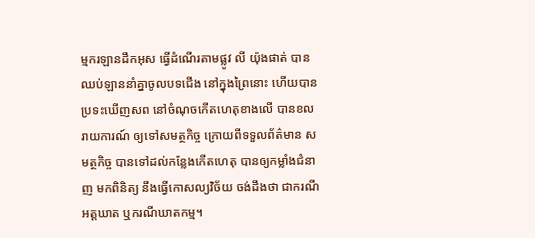ម្មករឡានដឹកអុស ធ្វើដំណើរតាមផ្លូវ លី យ៉ុងផាត់ បានឈប់ឡាននាំគ្នាចូលបទជើង នៅក្នុងព្រៃនោះ ហើយបានប្រទះឃើញសព នៅចំណុចកើតហេតុខាងលើ បានខលរាយការណ៍ ឲ្យទៅសមត្ថកិច្ច ក្រោយពីទទួលព័ត៌មាន សមត្ថកិច្ច បានទៅដល់កន្លែងកើតហេតុ បានឲ្យកម្លាំងជំនាញ មកពិនិត្យ នឹងធ្វើកោសល្យវិច័យ ចង់ដឹងថា ជាករណីអត្តឃាត ឬករណីឃាតកម្ម។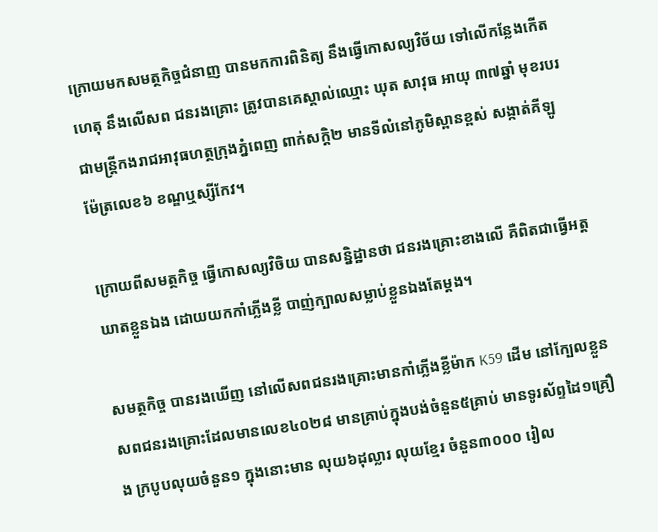ក្រោយមកសមត្ថកិច្ចជំនាញ បានមកការពិនិត្យ នឹងធ្វើកោសល្យវិច័យ ទៅលើកន្លែងកើតហេតុ នឹងលើសព ជនរងគ្រោះ ត្រូវបានគេស្គាល់ឈ្មោះ ឃុត សាវុធ អាយុ ៣៧ឆ្នាំ មុខរបរ ជាមន្ត្រីកងរាជអាវុធហត្ថក្រុងភ្នំពេញ ពាក់សកិ្ត២ មានទីលំនៅភូមិស្ពានខ្ពស់ សង្កាត់គីឡូ
ម៉ែត្រលេខ៦ ខណ្ឌឬស្សីកែវ។

ក្រោយពីសមត្ថកិច្ច ធ្វើកោសល្យវិចិយ បានសន្និដ្ឋានថា ជនរងគ្រោះខាងលើ គឺពិតជាធ្វើអត្តឃាតខ្លួនឯង ដោយយកកាំភ្លើងខ្លី បាញ់ក្បាលសម្លាប់ខ្លួនឯងតែម្តង។

សមត្ថកិច្ច បានរងឃើញ នៅលើសពជនរងគ្រោះមានកាំភ្លើងខ្លីម៉ាក K59 ដើម នៅក្បែលខ្លួនសពជនរងគ្រោះដែលមានលេខ៤០២៨ មានគ្រាប់ក្នុងបង់ចំនួន៥គ្រាប់ មានទូរស័ព្ទដៃ១គ្រឿង ក្របូបលុយចំនួន១ ក្នុងនោះមាន លុយ៦ដុល្លារ លុយខ្មែរ ចំនួន៣០០០ រៀល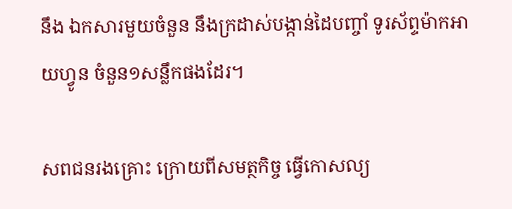នឹង ឯកសារមួយចំនួន នឹងក្រដាស់បង្កាន់ដៃបញ្ចាំ ទូរស័ព្ទម៉ាកអាយហ្វូន ចំនួន១សន្លឹកផងដែរ។

សពជនរងគ្រោះ ក្រោយពីសមត្ថកិច្ច ធ្វើកោសល្យ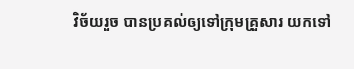វិច័យរួច បានប្រគល់ឲ្យទៅក្រុមគ្រួសារ យកទៅ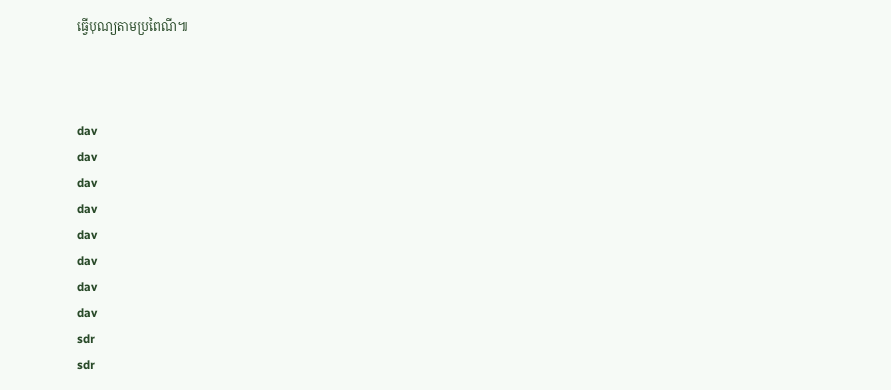ធ្វើបុណ្យតាមប្រពៃណី៕



dav
dav
dav
dav
dav
dav
dav
dav
sdr
sdr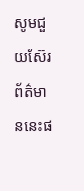សូមជួយស៊ែរព័ត៌មាននេះផ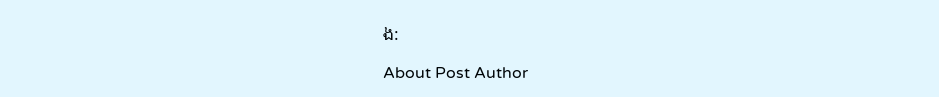ង:

About Post Author